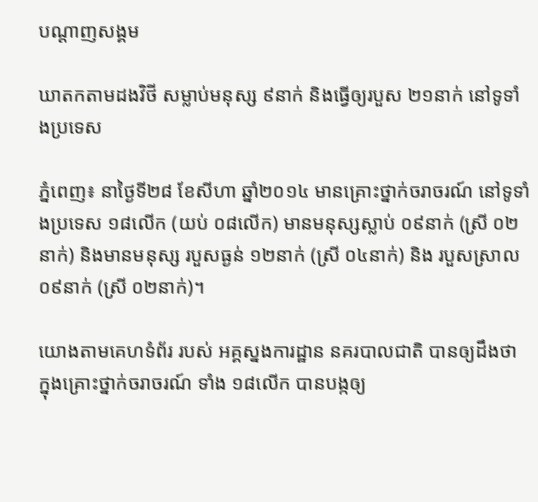បណ្តាញសង្គម

ឃាតកតាមដងវិថី សម្លាប់មនុស្ស ៩នាក់ និងធ្វើឲ្យរបួស ២១នាក់ នៅទូទាំងប្រទេស

ភ្នំពេញ៖ នាថ្ងៃទី២៨ ខែសីហា ឆ្នាំ២០១៤ មានគ្រោះថ្នាក់ចរាចរណ៍ នៅទូទាំងប្រទេស ១៨លើក (យប់ ០៨លើក) មានមនុស្សស្លាប់ ០៩នាក់ (ស្រី ០២នាក់) និងមានមនុស្ស របួសធ្ងន់ ១២នាក់ (ស្រី ០៤នាក់) និង របួសស្រាល ០៩នាក់ (ស្រី ០២នាក់)។

យោងតាមគេហទំព័រ របស់ អគ្គស្នងការដ្ឋាន នគរបាលជាតិ បានឲ្យដឹងថា ក្នុងគ្រោះថ្នាក់ចរាចរណ៍ ទាំង ១៨លើក បានបង្កឲ្យ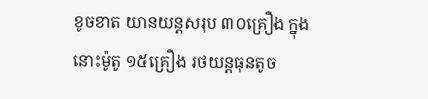ខូចខាត យានយន្តសរុប ៣០គ្រឿង ក្នុងនោះម៉ូតូ ១៥គ្រឿង រថយន្តធុនតូច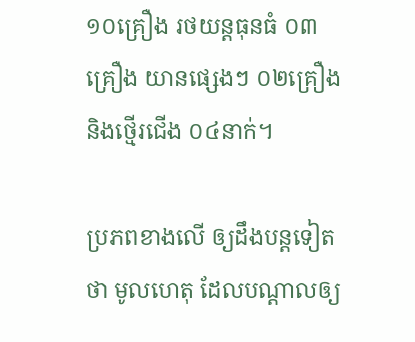១០គ្រឿង រថយន្តធុនធំ ០៣គ្រឿង យានផ្សេងៗ ០២គ្រឿង និងថ្មើរជើង ០៤នាក់។

ប្រភពខាងលើ ឲ្យដឹងបន្តទៀតថា មូលហេតុ ដែលបណ្តាលឲ្យ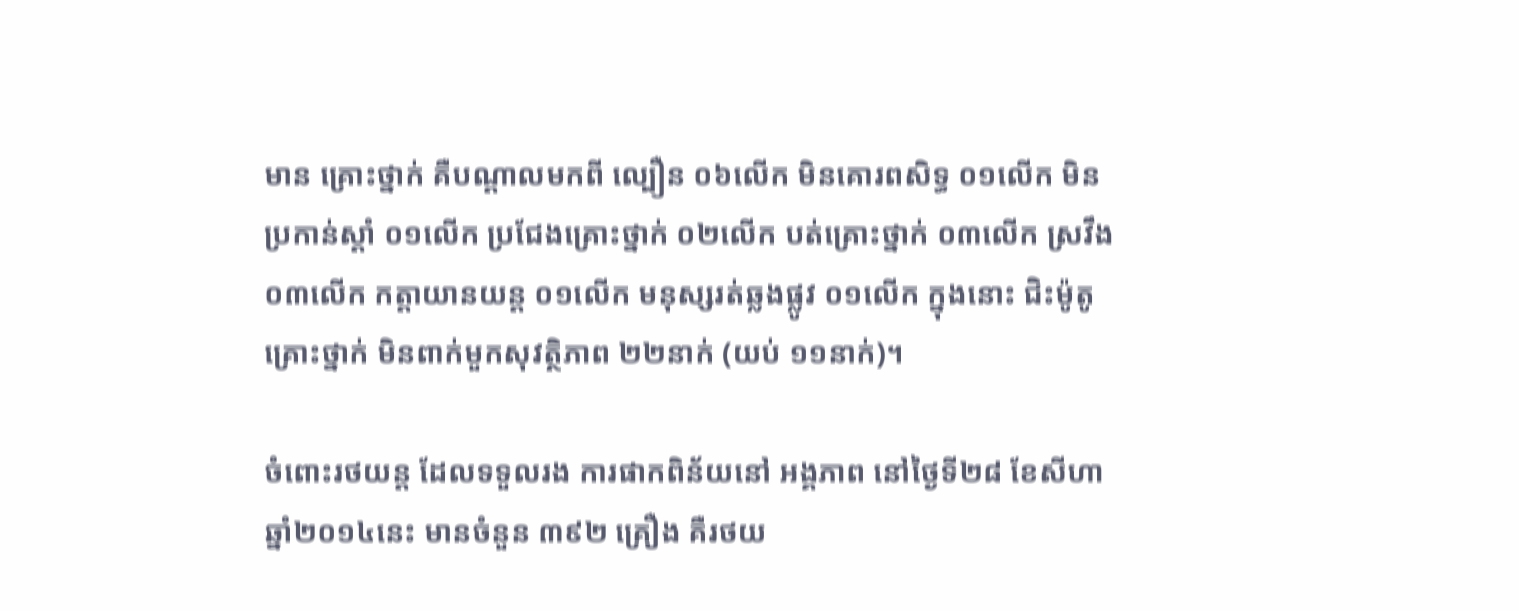មាន គ្រោះថ្នាក់ គឺបណ្តាលមកពី ល្បឿន ០៦លើក មិនគោរពសិទ្ធ ០១លើក មិនប្រកាន់ស្ដាំ ០១លើក ប្រជែងគ្រោះថ្នាក់ ០២លើក បត់គ្រោះថ្នាក់ ០៣លើក ស្រវឹង ០៣លើក កត្តាយានយន្ត ០១លើក មនុស្សរត់ឆ្លងផ្លូវ ០១លើក ក្នុងនោះ ជិះម៉ូតូគ្រោះថ្នាក់ មិនពាក់មួកសុវត្ថិភាព ២២នាក់ (យប់ ១១នាក់)។

ចំពោះរថយន្ត ដែលទទួលរង ការផាកពិន័យនៅ អង្គភាព នៅថ្ងៃទី២៨ ខែសីហា ឆ្នាំ២០១៤នេះ មានចំនួន ៣៩២ គ្រឿង គឺរថយ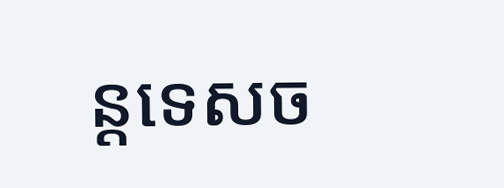ន្តទេសច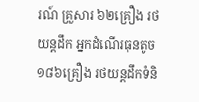រណ៍ គ្រួសារ ៦២គ្រឿង រថយន្តដឹក អ្នកដំណើរធុនតូច ១៨៦គ្រឿង រថយន្តដឹកទំនិ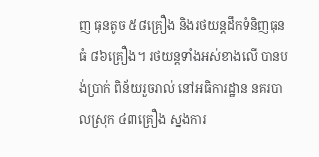ញ ធុនតូច ៥៨គ្រឿង និងរថយន្តដឹកទំនិញធុនធំ ៨៦គ្រឿង។ រថយន្តទាំងអស់ខាងលើ បានបង់ប្រាក់ ពិន័យរួចរាល់ នៅអធិការដ្ឋាន នគរបាលស្រុក ៤៣គ្រឿង ស្នងការ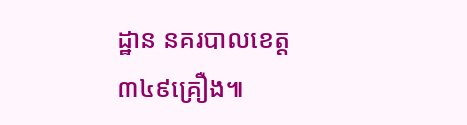ដ្ឋាន នគរបាលខេត្ត ៣៤៩គ្រឿង៕